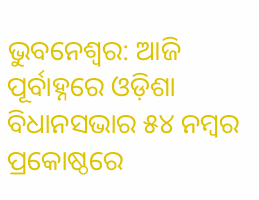ଭୁବନେଶ୍ୱର: ଆଜି ପୂର୍ବାହ୍ନରେ ଓଡ଼ିଶା ବିଧାନସଭାର ୫୪ ନମ୍ବର ପ୍ରକୋଷ୍ଠରେ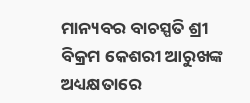ମାନ୍ୟବର ବାଚସ୍ପତି ଶ୍ରୀ ବିକ୍ରମ କେଶରୀ ଆରୁଖଙ୍କ ଅଧ୍ୟକ୍ଷତାରେ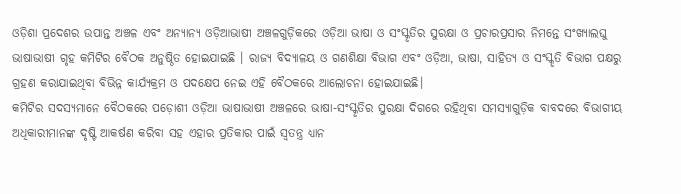ଓଡ଼ିଶା ପ୍ରଦେଶର ଉପାନ୍ତ ଅଞ୍ଚଳ ଏବଂ ଅନ୍ୟାନ୍ୟ ଓଡ଼ିଆଭାଷୀ ଅଞ୍ଚଳଗୁଡ଼ିକରେ ଓଡ଼ିଆ ଭାଷା ଓ ସଂସ୍କୃତିର ସୁରକ୍ଷା ଓ ପ୍ରଚାରପ୍ରସାର ନିମନ୍ତେ ସଂଖ୍ୟାଲଘୁ ଭାଷାଭାଷୀ ଗୃହ କମିଟିର ବୈଠକ ଅନୁଷ୍ଠିତ ହୋଇଯାଇଛି । ରାଜ୍ୟ ବିଦ୍ୟାଳୟ ଓ ଗଣଶିକ୍ଷା ବିଭାଗ ଏବଂ ଓଡ଼ିଆ, ଭାଷା, ସାହିତ୍ୟ ଓ ସଂସ୍କୃତି ବିଭାଗ ପକ୍ଷରୁ ଗ୍ରହଣ କରାଯାଇଥିବା ବିଭିନ୍ନ କାର୍ଯ୍ୟକ୍ରମ ଓ ପଦକ୍ଷେପ ନେଇ ଏହି ବୈଠକରେ ଆଲୋଚନା ହୋଇଯାଇଛି।
କମିଟିର ସଦସ୍ୟମାନେ ବୈଠକରେ ପଡ଼ୋଶୀ ଓଡ଼ିଆ ଭାଷାଭାଷୀ ଅଞ୍ଚଳରେ ଭାଷା-ସଂସ୍କୃତିର ସୁରକ୍ଷା ଦିଗରେ ରହିଥିବା ସମସ୍ୟାଗୁଡ଼ିକ ବାବଦରେ ବିଭାଗୀୟ ଅଧିକାରୀମାନଙ୍କ ଦୃଷ୍ଟି ଆକର୍ଷଣ କରିବା ସହ ଏହାର ପ୍ରତିକାର ପାଇଁ ସ୍ୱତନ୍ତ୍ର ଧ୍ୟାନ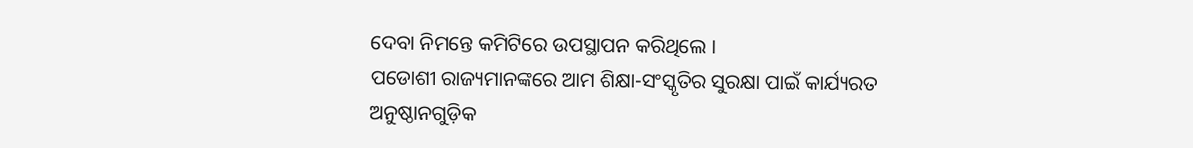ଦେବା ନିମନ୍ତେ କମିଟିରେ ଉପସ୍ଥାପନ କରିଥିଲେ ।
ପଡୋଶୀ ରାଜ୍ୟମାନଙ୍କରେ ଆମ ଶିକ୍ଷା-ସଂସ୍କୃତିର ସୁରକ୍ଷା ପାଇଁ କାର୍ଯ୍ୟରତ ଅନୁଷ୍ଠାନଗୁଡ଼ିକ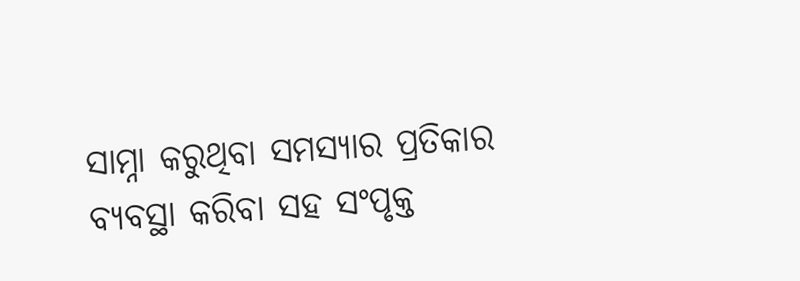ସାମ୍ନା କରୁଥିବା ସମସ୍ୟାର ପ୍ରତିକାର ବ୍ୟବସ୍ଥା କରିବା ସହ ସଂପୃକ୍ତ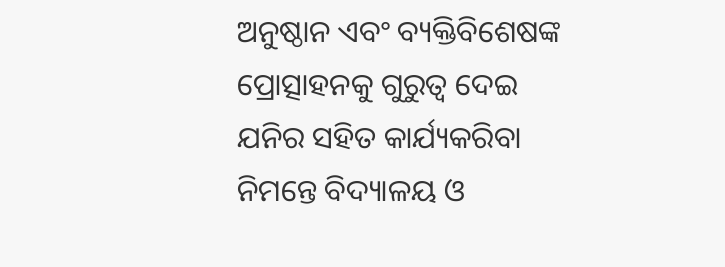ଅନୁଷ୍ଠାନ ଏବଂ ବ୍ୟକ୍ତିବିଶେଷଙ୍କ ପ୍ରୋତ୍ସାହନକୁ ଗୁରୁତ୍ୱ ଦେଇ ଯନିର ସହିତ କାର୍ଯ୍ୟକରିବା ନିମନ୍ତେ ବିଦ୍ୟାଳୟ ଓ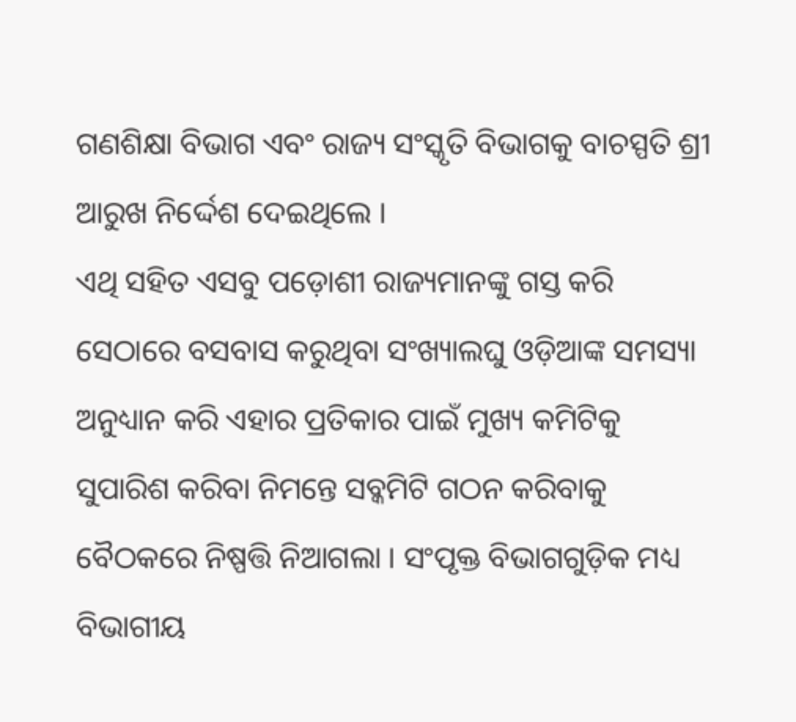ଗଣଶିକ୍ଷା ବିଭାଗ ଏବଂ ରାଜ୍ୟ ସଂସ୍କୃତି ବିଭାଗକୁ ବାଚସ୍ପତି ଶ୍ରୀ ଆରୁଖ ନିର୍ଦ୍ଦେଶ ଦେଇଥିଲେ ।
ଏଥି ସହିତ ଏସବୁ ପଡ଼ୋଶୀ ରାଜ୍ୟମାନଙ୍କୁ ଗସ୍ତ କରି ସେଠାରେ ବସବାସ କରୁଥିବା ସଂଖ୍ୟାଲଘୁ ଓଡ଼ିଆଙ୍କ ସମସ୍ୟା ଅନୁଧ୍ୟାନ କରି ଏହାର ପ୍ରତିକାର ପାଇଁ ମୁଖ୍ୟ କମିଟିକୁ ସୁପାରିଶ କରିବା ନିମନ୍ତେ ସବ୍କମିଟି ଗଠନ କରିବାକୁ ବୈଠକରେ ନିଷ୍ପତ୍ତି ନିଆଗଲା । ସଂପୃକ୍ତ ବିଭାଗଗୁଡ଼ିକ ମଧ୍ୟ ବିଭାଗୀୟ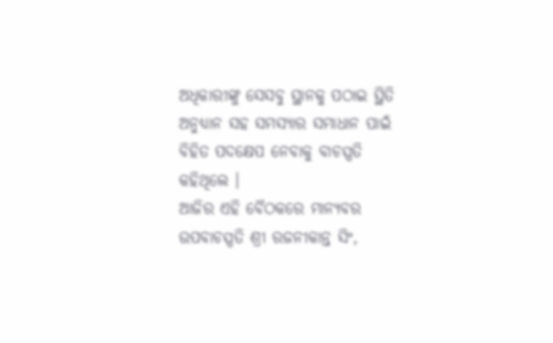ଅଧିକାରୀଙ୍କୁ ସେସବୁ ସ୍ଥାନକୁ ପଠାଇ ସ୍ଥିତି ଅନୁଧ୍ୟାନ ସହ ସମସ୍ୟାର ସମାଧାନ ପାଇଁ ବିହିତ ପଦକ୍ଷେପ ନେବାକୁ ବାଚସ୍ପତି
କହିଥିଲେ ।
ଆଜିର ଏହି ବୈଠକରେ ମାନ୍ୟବର ଉପବାଚସ୍ପତି ଶ୍ରୀ ରଜନୀକାନ୍ତ ସିଂ,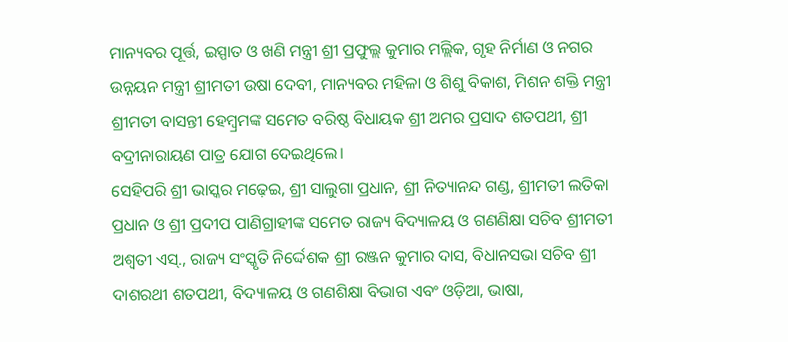ମାନ୍ୟବର ପୂର୍ତ୍ତ, ଇସ୍ପାତ ଓ ଖଣି ମନ୍ତ୍ରୀ ଶ୍ରୀ ପ୍ରଫୁଲ୍ଲ କୁମାର ମଲ୍ଲିକ, ଗୃହ ନିର୍ମାଣ ଓ ନଗର ଉନ୍ନୟନ ମନ୍ତ୍ରୀ ଶ୍ରୀମତୀ ଉଷା ଦେବୀ, ମାନ୍ୟବର ମହିଳା ଓ ଶିଶୁ ବିକାଶ, ମିଶନ ଶକ୍ତି ମନ୍ତ୍ରୀ ଶ୍ରୀମତୀ ବାସନ୍ତୀ ହେମ୍ବ୍ରମଙ୍କ ସମେତ ବରିଷ୍ଠ ବିଧାୟକ ଶ୍ରୀ ଅମର ପ୍ରସାଦ ଶତପଥୀ, ଶ୍ରୀ ବଦ୍ରୀନାରାୟଣ ପାତ୍ର ଯୋଗ ଦେଇଥିଲେ।
ସେହିପରି ଶ୍ରୀ ଭାସ୍କର ମଢ଼େଇ, ଶ୍ରୀ ସାଲୁଗା ପ୍ରଧାନ, ଶ୍ରୀ ନିତ୍ୟାନନ୍ଦ ଗଣ୍ଡ, ଶ୍ରୀମତୀ ଲତିକା ପ୍ରଧାନ ଓ ଶ୍ରୀ ପ୍ରଦୀପ ପାଣିଗ୍ରାହୀଙ୍କ ସମେତ ରାଜ୍ୟ ବିଦ୍ୟାଳୟ ଓ ଗଣଣିକ୍ଷା ସଚିବ ଶ୍ରୀମତୀ ଅଶ୍ୱତୀ ଏସ୍., ରାଜ୍ୟ ସଂସ୍କୃତି ନିର୍ଦ୍ଦେଶକ ଶ୍ରୀ ରଞ୍ଜନ କୁମାର ଦାସ, ବିଧାନସଭା ସଚିବ ଶ୍ରୀ ଦାଶରଥୀ ଶତପଥୀ, ବିଦ୍ୟାଳୟ ଓ ଗଣଶିକ୍ଷା ବିଭାଗ ଏବଂ ଓଡ଼ିଆ, ଭାଷା,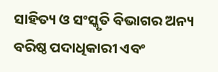ସାହିତ୍ୟ ଓ ସଂସ୍କୃତି ବିଭାଗର ଅନ୍ୟ ବରିଷ୍ଠ ପଦାଧିକାରୀ ଏବଂ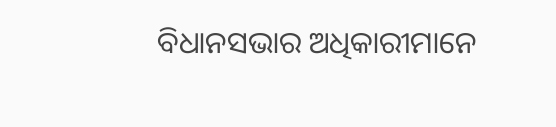ବିଧାନସଭାର ଅଧିକାରୀମାନେ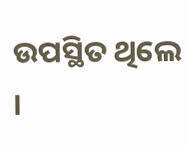ଉପସ୍ଥିତ ଥିଲେ ।